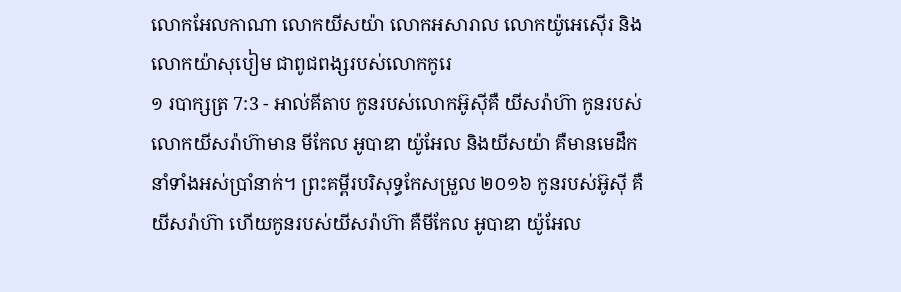លោកអែលកាណា លោកយីសយ៉ា លោកអសារាល លោកយ៉ូអេស៊ើរ និងលោកយ៉ាសុបៀម ជាពូជពង្សរបស់លោកកូរេ
១ របាក្សត្រ 7:3 - អាល់គីតាប កូនរបស់លោកអ៊ូស៊ីគឺ យីសរ៉ាហ៊ា កូនរបស់លោកយីសរ៉ាហ៊ាមាន មីកែល អូបាឌា យ៉ូអែល និងយីសយ៉ា គឺមានមេដឹកនាំទាំងអស់ប្រាំនាក់។ ព្រះគម្ពីរបរិសុទ្ធកែសម្រួល ២០១៦ កូនរបស់អ៊ូស៊ី គឺយីសរ៉ាហ៊ា ហើយកូនរបស់យីសរ៉ាហ៊ា គឺមីកែល អូបាឌា យ៉ូអែល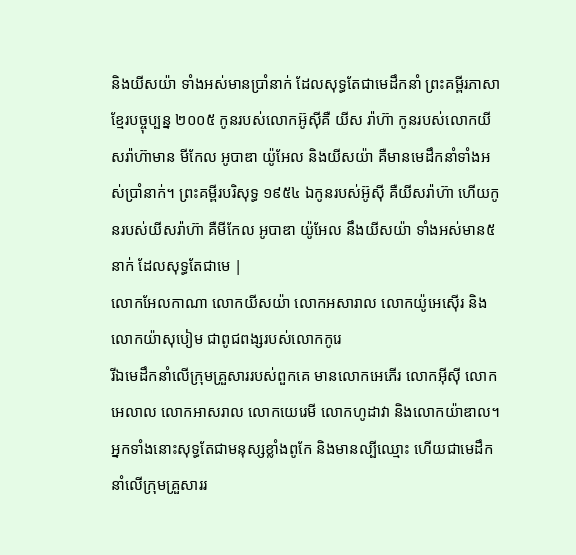និងយីសយ៉ា ទាំងអស់មានប្រាំនាក់ ដែលសុទ្ធតែជាមេដឹកនាំ ព្រះគម្ពីរភាសាខ្មែរបច្ចុប្បន្ន ២០០៥ កូនរបស់លោកអ៊ូស៊ីគឺ យីស រ៉ាហ៊ា កូនរបស់លោកយីសរ៉ាហ៊ាមាន មីកែល អូបាឌា យ៉ូអែល និងយីសយ៉ា គឺមានមេដឹកនាំទាំងអស់ប្រាំនាក់។ ព្រះគម្ពីរបរិសុទ្ធ ១៩៥៤ ឯកូនរបស់អ៊ូស៊ី គឺយីសរ៉ាហ៊ា ហើយកូនរបស់យីសរ៉ាហ៊ា គឺមីកែល អូបាឌា យ៉ូអែល នឹងយីសយ៉ា ទាំងអស់មាន៥នាក់ ដែលសុទ្ធតែជាមេ |
លោកអែលកាណា លោកយីសយ៉ា លោកអសារាល លោកយ៉ូអេស៊ើរ និងលោកយ៉ាសុបៀម ជាពូជពង្សរបស់លោកកូរេ
រីឯមេដឹកនាំលើក្រុមគ្រួសាររបស់ពួកគេ មានលោកអេភើរ លោកអ៊ីស៊ី លោកអេលាល លោកអាសរាល លោកយេរេមី លោកហូដាវា និងលោកយ៉ាឌាល។ អ្នកទាំងនោះសុទ្ធតែជាមនុស្សខ្លាំងពូកែ និងមានល្បីឈ្មោះ ហើយជាមេដឹកនាំលើក្រុមគ្រួសាររ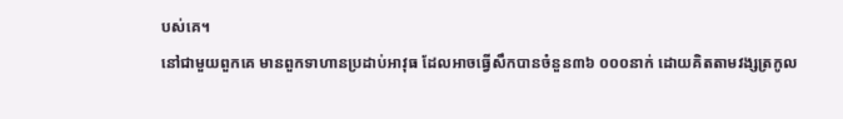បស់គេ។
នៅជាមួយពួកគេ មានពួកទាហានប្រដាប់អាវុធ ដែលអាចធ្វើសឹកបានចំនួន៣៦ ០០០នាក់ ដោយគិតតាមវង្សត្រកូល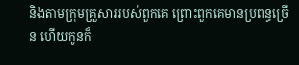និងតាមក្រុមគ្រួសាររបស់ពួកគេ ព្រោះពួកគេមានប្រពន្ធច្រើន ហើយកូនក៏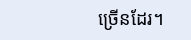ច្រើនដែរ។